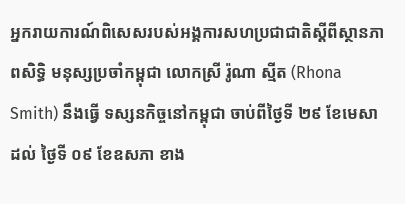អ្នករាយការណ៍ពិសេសរបស់អង្គការសហប្រជាជាតិស្តីពីស្ថានភាពសិទិ្ធ មនុស្សប្រចាំកម្ពុជា លោកស្រី រ៉ូណា ស្មីត (Rhona Smith) នឹងធ្វើ ទស្សនកិច្ចនៅកម្ពុជា ចាប់ពីថ្ងៃទី ២៩ ខែមេសា ដល់ ថ្ងៃទី ០៩ ខែឧសភា ខាង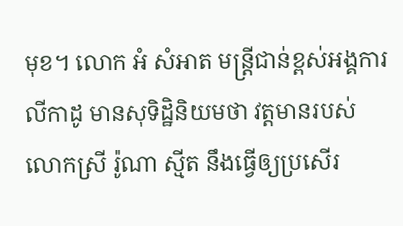មុខ។ លោក អំ សំអាត មន្រ្តីជាន់ខ្ពស់អង្គការលីកាដូ មានសុទិដ្ឋិនិយមថា វត្តមានរបស់លោកស្រី រ៉ូណា ស្មីត នឹងធ្វើឲ្យប្រសើរ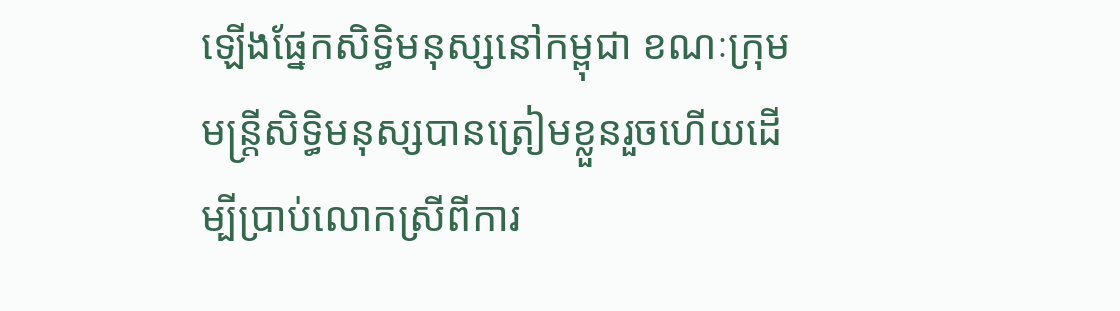ឡើងផ្នែកសិទ្ធិមនុស្សនៅកម្ពុជា ខណៈក្រុមមន្រ្តីសិទ្ធិមនុស្សបានត្រៀមខ្លួនរួចហើយដើម្បីប្រាប់លោកស្រីពីការ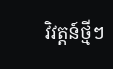វិវត្តន៍ថ្មីៗ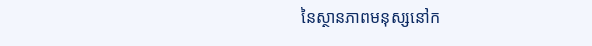នៃស្ថានភាពមនុស្សនៅក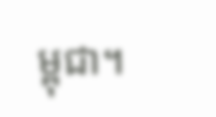ម្ពុជា។